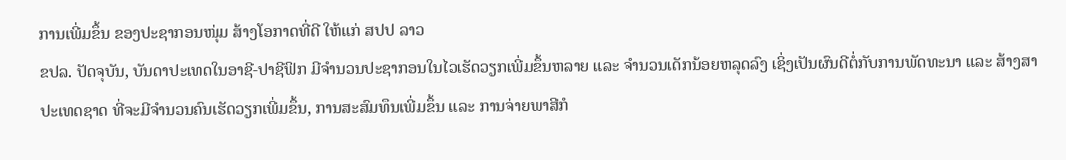ການເພີ່ມຂຶ້ນ ຂອງປະຊາກອນໜຸ່ມ ສ້າງໂອກາດທີ່ດີ ໃຫ້ແກ່ ສປປ ລາວ
ຂປລ. ປັດຈຸບັນ, ບັນດາປະເທດໃນອາຊີ-ປາຊີຟິກ ມີຈຳນວນປະຊາກອນໃນໄວເຮັດວຽກເພີ່ມຂຶ້ນຫລາຍ ແລະ ຈຳນວນເດັກນ້ອຍຫລຸດລົງ ເຊິ່ງເປັນຜົນດີຕໍ່ກັບການພັດທະນາ ແລະ ສ້າງສາປະເທດຊາດ ທີ່ຈະມີຈຳນວນຄົນເຮັດວຽກເພີ່ມຂຶ້ນ, ການສະສົມທຶນເພີ່ມຂຶ້ນ ແລະ ການຈ່າຍພາສີກໍ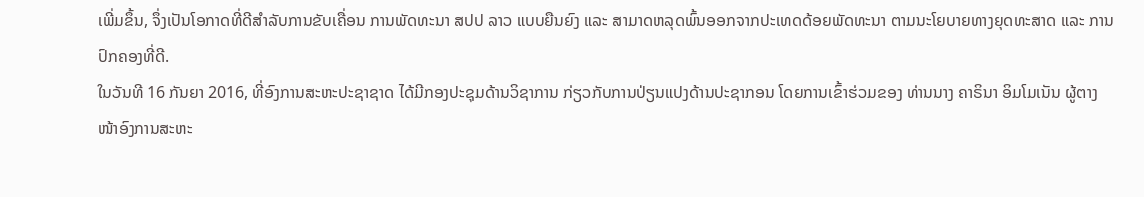ເພີ່ມຂຶ້ນ, ຈຶ່ງເປັນໂອກາດທີ່ດີສຳລັບການຂັບເຄື່ອນ ການພັດທະນາ ສປປ ລາວ ແບບຍືນຍົງ ແລະ ສາມາດຫລຸດພົ້ນອອກຈາກປະເທດດ້ອຍພັດທະນາ ຕາມນະໂຍບາຍທາງຍຸດທະສາດ ແລະ ການປົກຄອງທີ່ດີ.
ໃນວັນທີ 16 ກັນຍາ 2016, ທີ່ອົງການສະຫະປະຊາຊາດ ໄດ້ມີກອງປະຊຸມດ້ານວິຊາການ ກ່ຽວກັບການປ່ຽນແປງດ້ານປະຊາກອນ ໂດຍການເຂົ້າຮ່ວມຂອງ ທ່ານນາງ ຄາຣິນາ ອິມໂມເນັນ ຜູ້ຕາງໜ້າອົງການສະຫະ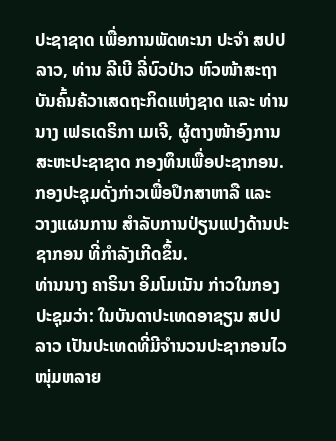ປະຊາຊາດ ເພື່ອການພັດທະນາ ປະຈຳ ສປປ ລາວ, ທ່ານ ລີເບີ ລີ່ບົວປ່າວ ຫົວໜ້າສະຖາບັນຄົ້ນຄ້ວາເສດຖະກິດແຫ່ງຊາດ ແລະ ທ່ານນາງ ເຟຣເດຣິກາ ເມເຈີ, ຜູ້ຕາງໜ້າອົງການສະຫະປະຊາຊາດ ກອງທຶນເພື່ອປະຊາກອນ. ກອງປະຊຸມດັ່ງກ່າວເພື່ອປຶກສາຫາລື ແລະ ວາງແຜນການ ສຳລັບການປ່ຽນແປງດ້ານປະຊາກອນ ທີ່ກຳລັງເກີດຂຶ້ນ.
ທ່ານນາງ ຄາຣິນາ ອິມໂມເນັນ ກ່າວໃນກອງປະຊຸມວ່າ: ໃນບັນດາປະເທດອາຊຽນ ສປປ ລາວ ເປັນປະເທດທີ່ມີຈຳນວນປະຊາກອນໄວໜຸ່ມຫລາຍ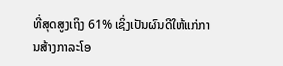ທີ່ສຸດສູງເຖິງ 61% ເຊິ່ງເປັນຜົນດີໃຫ້ແກ່ການສ້າງກາລະໂອ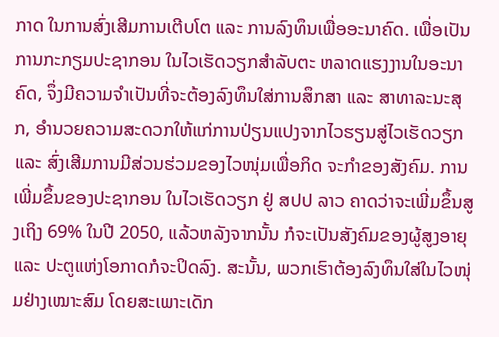ກາດ ໃນການສົ່ງເສີມການເຕີບໂຕ ແລະ ການລົງທຶນເພື່ອອະນາຄົດ. ເພື່ອເປັນການກະກຽມປະຊາກອນ ໃນໄວເຮັດວຽກສຳລັບຕະ ຫລາດແຮງງານໃນອະນາຄົດ, ຈຶ່ງມີຄວາມຈຳເປັນທີ່ຈະຕ້ອງລົງທຶນໃສ່ການສຶກສາ ແລະ ສາທາລະນະສຸກ, ອຳນວຍຄວາມສະດວກໃຫ້ແກ່ການປ່ຽນແປງຈາກໄວຮຽນສູ່ໄວເຮັດວຽກ ແລະ ສົ່ງເສີມການມີສ່ວນຮ່ວມຂອງໄວໜຸ່ມເພື່ອກິດ ຈະກຳຂອງສັງຄົມ. ການເພີ່ມຂຶ້ນຂອງປະຊາກອນ ໃນໄວເຮັດວຽກ ຢູ່ ສປປ ລາວ ຄາດວ່າຈະເພີ່ມຂຶ້ນສູງເຖິງ 69% ໃນປີ 2050, ແລ້ວຫລັງຈາກນັ້ນ ກໍຈະເປັນສັງຄົມຂອງຜູ້ສູງອາຍຸ ແລະ ປະຕູແຫ່ງໂອກາດກໍຈະປິດລົງ. ສະນັ້ນ, ພວກເຮົາຕ້ອງລົງທຶນໃສ່ໃນໄວໜຸ່ມຢ່າງເໝາະສົມ ໂດຍສະເພາະເດັກ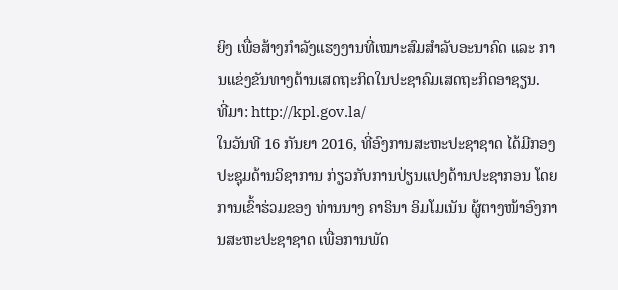ຍິງ ເພື່ອສ້າງກຳລັງແຮງງານທີ່ເໝາະສົມສຳລັບອະນາຄົດ ແລະ ການແຂ່ງຂັນທາງດ້ານເສດຖະກິດໃນປະຊາຄົມເສດຖະກິດອາຊຽນ.
ທີ່ມາ: http://kpl.gov.la/
ໃນວັນທີ 16 ກັນຍາ 2016, ທີ່ອົງການສະຫະປະຊາຊາດ ໄດ້ມີກອງປະຊຸມດ້ານວິຊາການ ກ່ຽວກັບການປ່ຽນແປງດ້ານປະຊາກອນ ໂດຍການເຂົ້າຮ່ວມຂອງ ທ່ານນາງ ຄາຣິນາ ອິມໂມເນັນ ຜູ້ຕາງໜ້າອົງການສະຫະປະຊາຊາດ ເພື່ອການພັດ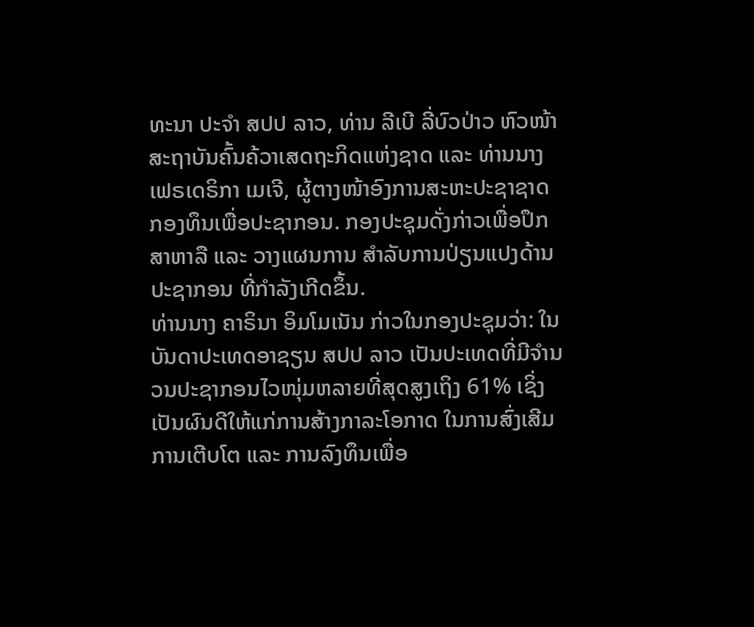ທະນາ ປະຈຳ ສປປ ລາວ, ທ່ານ ລີເບີ ລີ່ບົວປ່າວ ຫົວໜ້າສະຖາບັນຄົ້ນຄ້ວາເສດຖະກິດແຫ່ງຊາດ ແລະ ທ່ານນາງ ເຟຣເດຣິກາ ເມເຈີ, ຜູ້ຕາງໜ້າອົງການສະຫະປະຊາຊາດ ກອງທຶນເພື່ອປະຊາກອນ. ກອງປະຊຸມດັ່ງກ່າວເພື່ອປຶກສາຫາລື ແລະ ວາງແຜນການ ສຳລັບການປ່ຽນແປງດ້ານປະຊາກອນ ທີ່ກຳລັງເກີດຂຶ້ນ.
ທ່ານນາງ ຄາຣິນາ ອິມໂມເນັນ ກ່າວໃນກອງປະຊຸມວ່າ: ໃນບັນດາປະເທດອາຊຽນ ສປປ ລາວ ເປັນປະເທດທີ່ມີຈຳນວນປະຊາກອນໄວໜຸ່ມຫລາຍທີ່ສຸດສູງເຖິງ 61% ເຊິ່ງເປັນຜົນດີໃຫ້ແກ່ການສ້າງກາລະໂອກາດ ໃນການສົ່ງເສີມການເຕີບໂຕ ແລະ ການລົງທຶນເພື່ອ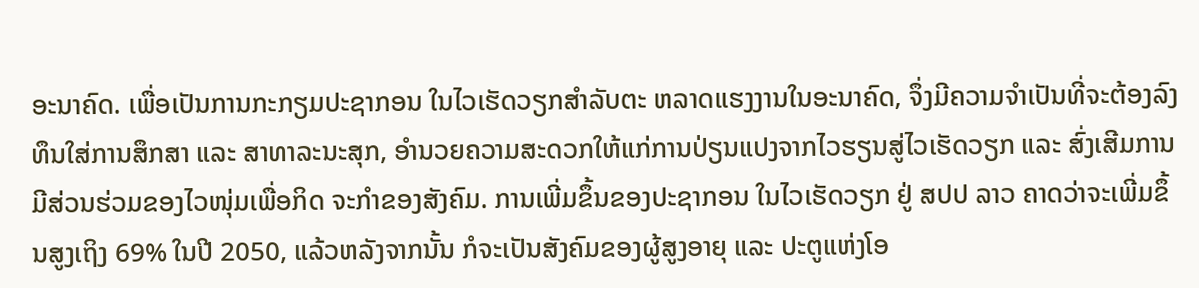ອະນາຄົດ. ເພື່ອເປັນການກະກຽມປະຊາກອນ ໃນໄວເຮັດວຽກສຳລັບຕະ ຫລາດແຮງງານໃນອະນາຄົດ, ຈຶ່ງມີຄວາມຈຳເປັນທີ່ຈະຕ້ອງລົງທຶນໃສ່ການສຶກສາ ແລະ ສາທາລະນະສຸກ, ອຳນວຍຄວາມສະດວກໃຫ້ແກ່ການປ່ຽນແປງຈາກໄວຮຽນສູ່ໄວເຮັດວຽກ ແລະ ສົ່ງເສີມການມີສ່ວນຮ່ວມຂອງໄວໜຸ່ມເພື່ອກິດ ຈະກຳຂອງສັງຄົມ. ການເພີ່ມຂຶ້ນຂອງປະຊາກອນ ໃນໄວເຮັດວຽກ ຢູ່ ສປປ ລາວ ຄາດວ່າຈະເພີ່ມຂຶ້ນສູງເຖິງ 69% ໃນປີ 2050, ແລ້ວຫລັງຈາກນັ້ນ ກໍຈະເປັນສັງຄົມຂອງຜູ້ສູງອາຍຸ ແລະ ປະຕູແຫ່ງໂອ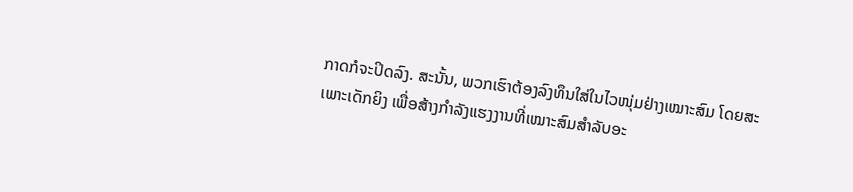ກາດກໍຈະປິດລົງ. ສະນັ້ນ, ພວກເຮົາຕ້ອງລົງທຶນໃສ່ໃນໄວໜຸ່ມຢ່າງເໝາະສົມ ໂດຍສະເພາະເດັກຍິງ ເພື່ອສ້າງກຳລັງແຮງງານທີ່ເໝາະສົມສຳລັບອະ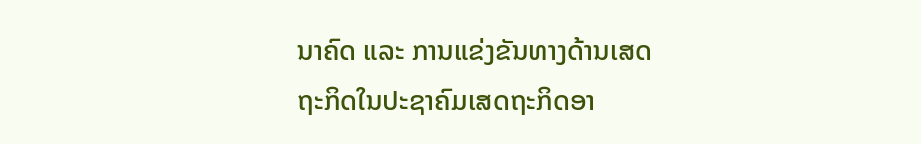ນາຄົດ ແລະ ການແຂ່ງຂັນທາງດ້ານເສດຖະກິດໃນປະຊາຄົມເສດຖະກິດອາ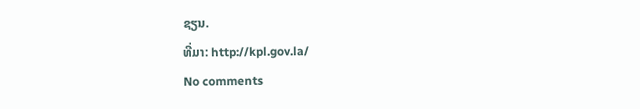ຊຽນ.
ທີ່ມາ: http://kpl.gov.la/
No comments